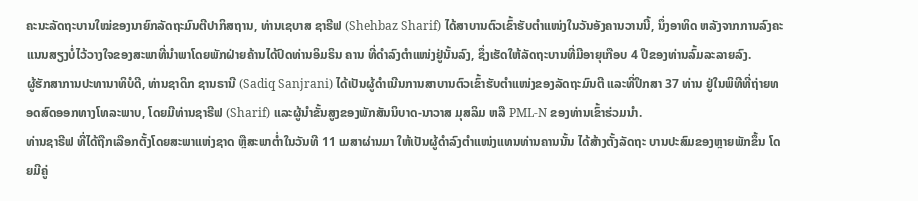ຄະນະລັດຖະບານໃໝ່ຂອງນາຍົກລັດຖະມົນຕີປາກິສຖານ, ທ່ານເຊບາສ ຊາຣີຟ (Shehbaz Sharif) ໄດ້ສາບານຕົວເຂົ້າຮັບຕຳແໜ່ງໃນວັນອັງຄານວານນີ້, ນຶ່ງອາທິດ ຫລັງຈາກການລົງຄະແນນສຽງບໍ່ໄວ້ວາງໃຈຂອງສະພາທີ່ນຳພາໂດຍພັກຝ່າຍຄ້ານໄດ້ປົດທ່ານອິມຣິນ ຄານ ທີ່ດຳລົງຕຳແໜ່ງຢູ່ນັ້ນລົງ, ຊຶ່ງເຮັດໃຫ້ລັດຖະບານທີ່ມີອາຍຸເກືອບ 4 ປີຂອງທ່ານລົ້ມລະລາຍລົງ.
ຜູ້ຮັກສາການປະທານາທິບໍດີ, ທ່ານຊາດິກ ຊານຣານີ (Sadiq Sanjrani) ໄດ້ເປັນຜູ້ດຳເນີນການສາບານຕົວເຂົ້າຮັບຕຳແໜ່ງຂອງລັດຖະມົນຕີ ແລະທີ່ປຶກສາ 37 ທ່ານ ຢູ່ໃນພິທີທີ່ຖ່າຍທອດສົດອອກທາງໂທລະພາບ, ໂດຍມີທ່ານຊາຣີຟ (Sharif) ແລະຜູ້ນຳຂັ້ນສູງຂອງພັກສັນນິບາດ-ນາວາສ ມຸສລິມ ຫລື PML-N ຂອງທ່ານເຂົ້າຮ່ວມນຳ.
ທ່ານຊາຣີຟ ທີ່ໄດ້ຖືກເລືອກຕັ້ງໂດຍສະພາແຫ່ງຊາດ ຫຼືສະພາຕ່ຳໃນວັນທີ 11 ເມສາຜ່ານມາ ໃຫ້ເປັນຜູ້ດຳລົງຕຳແໜ່ງແທນທ່ານຄານນັ້ນ ໄດ້ສ້າງຕັ້ງລັດຖະ ບານປະສົມຂອງຫຼາຍພັກຂຶ້ນ ໂດຍມີຄູ່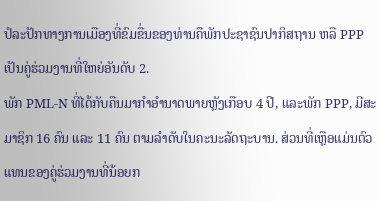ປໍລະປັກທາງການເມືອງທີ່ຂົມຂື່ນຂອງທ່ານຄືພັກປະຊາຊົນປາກິສຖານ ຫລື PPP ເປັນຄູ່ຮ່ວມງານທີ່ໃຫຍ່ອັນດັບ 2.
ພັກ PML-N ທີ່ໄດ້ກັບຄືນມາກຳອຳນາດພາຍຫຼັງເກືອບ 4 ປີ, ແລະພັກ PPP, ມີສະມາຊິກ 16 ຄົນ ແລະ 11 ຄົນ ຕາມລຳດັບໃນຄະນະລັດຖະບານ. ສ່ວນທີ່ເຫຼືອແມ່ນຕົວແທນຂອງຄູ່ຮ່ວມງານທີ່ນ້ອຍກ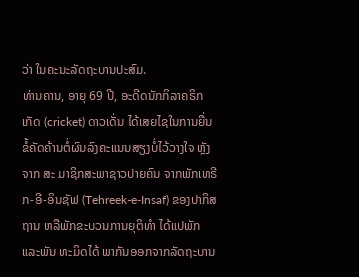ວ່າ ໃນຄະນະລັດຖະບານປະສົມ.
ທ່ານຄານ, ອາຍຸ 69 ປີ, ອະດີດນັກກິລາຄຣິກເກັດ (cricket) ດາວເດັ່ນ ໄດ້ເສຍໄຊໃນການຍື່ນຂໍ້ຄັດຄ້ານຕໍ່ຜົນລົງຄະແນນສຽງບໍ່ໄວ້ວາງໃຈ ຫຼັງຈາກ ສະ ມາຊິກສະພາຊາວປາຍຄົນ ຈາກພັກເທຣີກ-ອີ-ອິນຊັຟ (Tehreek-e-Insaf) ຂອງປາກິສຖານ ຫລືພັກຂະບວນການຍຸຕິທໍາ ໄດ້ແປພັກ ແລະພັນ ທະມິດໄດ້ ພາກັນອອກຈາກລັດຖະບານ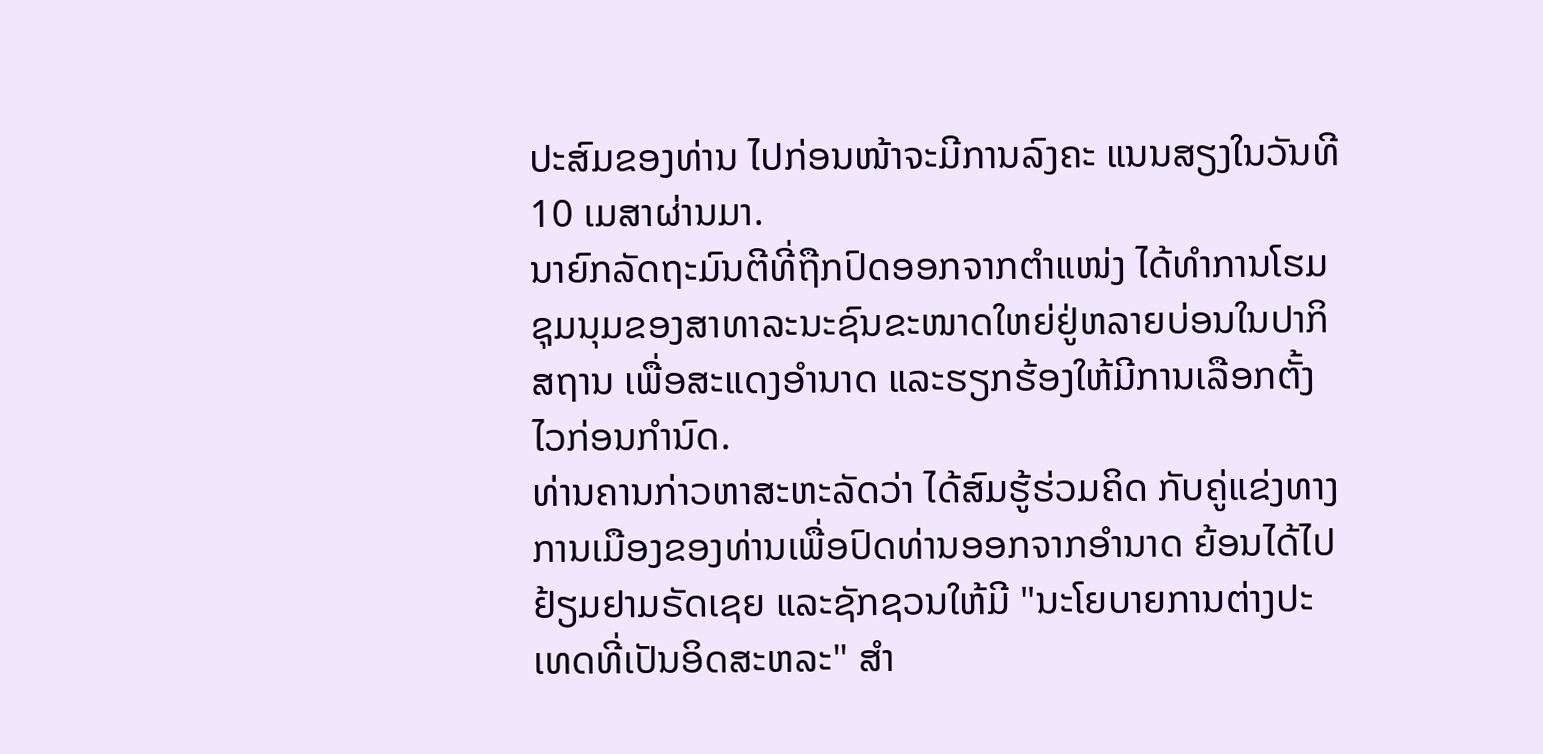ປະສົມຂອງທ່ານ ໄປກ່ອນໜ້າຈະມີການລົງຄະ ແນນສຽງໃນວັນທີ 10 ເມສາຜ່ານມາ.
ນາຍົກລັດຖະມົນຕີທີ່ຖືກປົດອອກຈາກຕຳແໜ່ງ ໄດ້ທຳການໂຮມຊຸມນຸມຂອງສາທາລະນະຊົນຂະໜາດໃຫຍ່ຢູ່ຫລາຍບ່ອນໃນປາກິສຖານ ເພື່ອສະແດງອຳນາດ ແລະຮຽກຮ້ອງໃຫ້ມີການເລືອກຕັ້ງໄວກ່ອນກຳນົດ.
ທ່ານຄານກ່າວຫາສະຫະລັດວ່າ ໄດ້ສົມຮູ້ຮ່ວມຄິດ ກັບຄູ່ແຂ່ງທາງການເມືອງຂອງທ່ານເພື່ອປົດທ່ານອອກຈາກອຳນາດ ຍ້ອນໄດ້ໄປຢ້ຽມຢາມຣັດເຊຍ ແລະຊັກຊວນໃຫ້ມີ "ນະໂຍບາຍການຕ່າງປະເທດທີ່ເປັນອິດສະຫລະ" ສຳ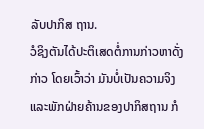ລັບປາກິສ ຖານ.
ວໍຊິງຕັນໄດ້ປະຕິເສດຕໍ່ການກ່າວຫາດັ່ງກ່າວ ໂດຍເວົ້າວ່າ ມັນບໍ່ເປັນຄວາມຈິງ ແລະພັກຝ່າຍຄ້ານຂອງປາກິສຖານ ກໍ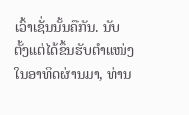ເວົ້າເຊັ່ນນັ້ນຄືກັນ. ນັບຕັ້ງແຕ່ໄດ້ຂຶ້ນຮັບຕຳແໜ່ງໃນອາທິດຜ່ານມາ, ທ່ານ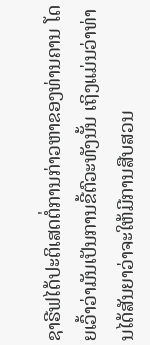ຊາຣີຟໄດ້ປະຕິເສດຕໍ່ການກ່າວຫາຂອງທ່ານຄານ ໂດຍເວົ້າວ່າມັນເປັນການຂີ້ຕົວະທັງນັ້ນ ເຖິງແມ່ນວ່າທ່ານໄດ້ສັນຍາວ່າຈະໃຫ້ມີການສືບສວນ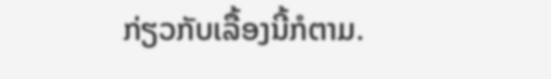ກ່ຽວກັບເລື້ອງນີ້ກໍຕາມ.